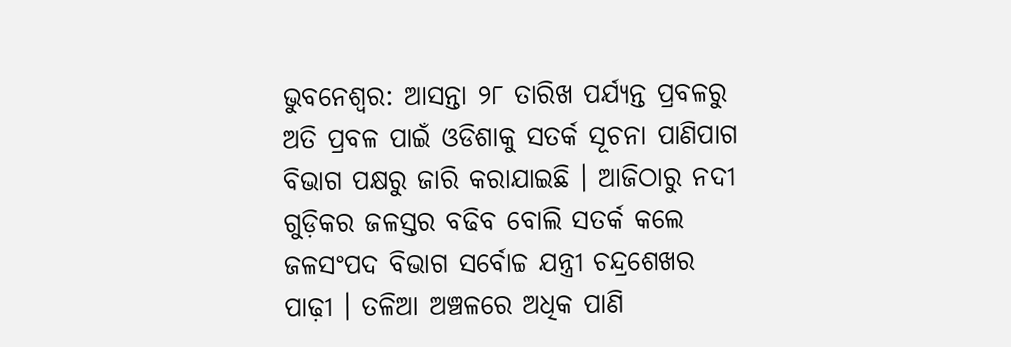ଭୁବନେଶ୍ୱର: ଆସନ୍ତା ୨୮ ତାରିଖ ପର୍ଯ୍ୟନ୍ତ ପ୍ରବଳରୁ ଅତି ପ୍ରବଳ ପାଇଁ ଓଡିଶାକୁ ସତର୍କ ସୂଚନା ପାଣିପାଗ ବିଭାଗ ପକ୍ଷରୁ ଜାରି କରାଯାଇଛି । ଆଜିଠାରୁ ନଦୀ ଗୁଡ଼ିକର ଜଳସ୍ତର ବଢିବ ବୋଲି ସତର୍କ କଲେ ଜଳସଂପଦ ବିଭାଗ ସର୍ବୋଚ୍ଚ ଯନ୍ତ୍ରୀ ଚନ୍ଦ୍ରଶେଖର ପାଢ଼ୀ । ତଳିଆ ଅଞ୍ଚଳରେ ଅଧିକ ପାଣି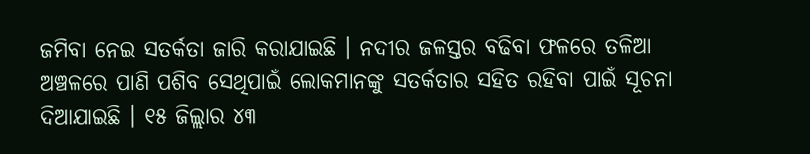ଜମିବା ନେଇ ସତର୍କତା ଜାରି କରାଯାଇଛି । ନଦୀର ଜଳସ୍ତର ବଢିବା ଫଳରେ ତଳିଆ ଅଞ୍ଚଳରେ ପାଣି ପଶିବ ସେଥିପାଇଁ ଲୋକମାନଙ୍କୁ ସତର୍କତାର ସହିତ ରହିବା ପାଇଁ ସୂଚନା ଦିଆଯାଇଛି । ୧୫ ଜିଲ୍ଲାର ୪୩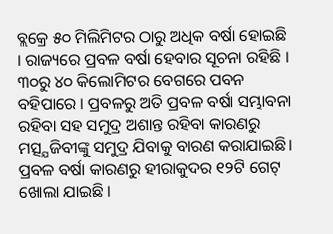ବ୍ଲକ୍ରେ ୫୦ ମିଲିମିଟର ଠାରୁ ଅଧିକ ବର୍ଷା ହୋଇଛି । ରାଜ୍ୟରେ ପ୍ରବଳ ବର୍ଷା ହେବାର ସୂଚନା ରହିଛି । ୩୦ରୁ ୪୦ କିଲୋମିଟର ବେଗରେ ପବନ ବହିପାରେ । ପ୍ରବଳରୁ ଅତି ପ୍ରବଳ ବର୍ଷା ସମ୍ଭାବନା ରହିବା ସହ ସମୁଦ୍ର ଅଶାନ୍ତ ରହିବା କାରଣରୁ ମତ୍ସ୍ଯଜିବୀଙ୍କୁ ସମୁଦ୍ର ଯିବାକୁ ବାରଣ କରାଯାଇଛି।
ପ୍ରବଳ ବର୍ଷା କାରଣରୁ ହୀରାକୁଦର ୧୨ଟି ଗେଟ୍ ଖୋଲା ଯାଇଛି ।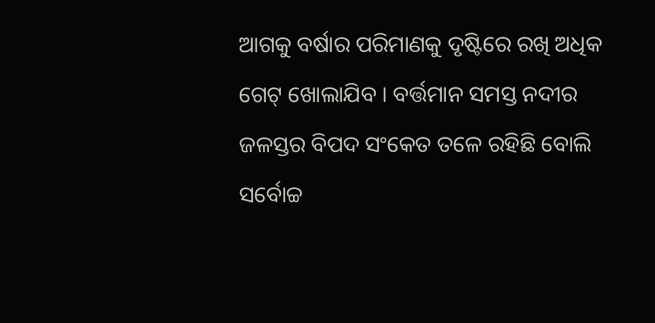ଆଗକୁ ବର୍ଷାର ପରିମାଣକୁ ଦୃଷ୍ଟିରେ ରଖି ଅଧିକ ଗେଟ୍ ଖୋଲାଯିବ । ବର୍ତ୍ତମାନ ସମସ୍ତ ନଦୀର ଜଳସ୍ତର ବିପଦ ସଂକେତ ତଳେ ରହିଛି ବୋଲି ସର୍ବୋଚ୍ଚ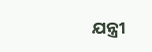ଯନ୍ତ୍ରୀ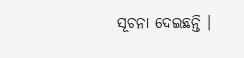ସୂଚନା ଦେଇଛନ୍ତି ।